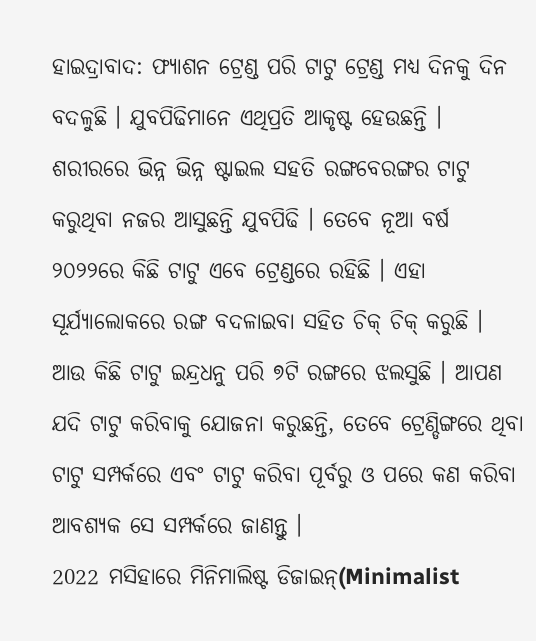ହାଇଦ୍ରାବାଦ: ଫ୍ୟାଶନ ଟ୍ରେଣ୍ଡ ପରି ଟାଟୁ ଟ୍ରେଣ୍ଡ ମଧ୍ୟ ଦିନକୁ ଦିନ ବଦଳୁଛି । ଯୁବପିଢିମାନେ ଏଥିପ୍ରତି ଆକୃଷ୍ଟ ହେଉଛନ୍ତି । ଶରୀରରେ ଭିନ୍ନ ଭିନ୍ନ ଷ୍ଟାଇଲ ସହତି ରଙ୍ଗବେରଙ୍ଗର ଟାଟୁ କରୁଥିବା ନଜର ଆସୁଛନ୍ତି ଯୁବପିଢି । ତେବେ ନୂଆ ବର୍ଷ ୨୦୨୨ରେ କିଛି ଟାଟୁ ଏବେ ଟ୍ରେଣ୍ଡରେ ରହିଛି । ଏହା ସୂର୍ଯ୍ୟାଲୋକରେ ରଙ୍ଗ ବଦଳାଇବା ସହିତ ଚିକ୍ ଚିକ୍ କରୁଛି । ଆଉ କିଛି ଟାଟୁ ଇନ୍ଦ୍ରଧନୁ ପରି ୭ଟି ରଙ୍ଗରେ ଝଲସୁଛି । ଆପଣ ଯଦି ଟାଟୁ କରିବାକୁ ଯୋଜନା କରୁଛନ୍ତି, ତେବେ ଟ୍ରେଣ୍ଡିଙ୍ଗରେ ଥିବା ଟାଟୁ ସମ୍ପର୍କରେ ଏବଂ ଟାଟୁ କରିବା ପୂର୍ବରୁ ଓ ପରେ କଣ କରିବା ଆବଶ୍ୟକ ସେ ସମ୍ପର୍କରେ ଜାଣନ୍ତୁ ।
2022 ମସିହାରେ ମିନିମାଲିଷ୍ଟ ଡିଜାଇନ୍(Minimalist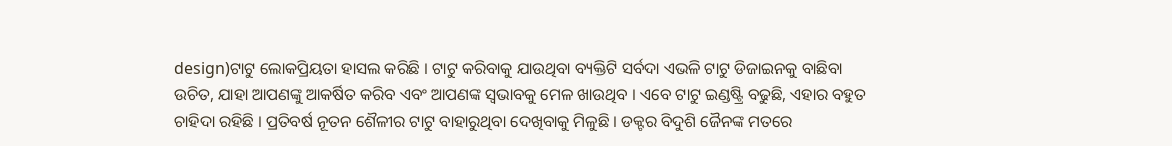design)ଟାଟୁ ଲୋକପ୍ରିୟତା ହାସଲ କରିଛି । ଟାଟୁ କରିବାକୁ ଯାଉଥିବା ବ୍ୟକ୍ତିଟି ସର୍ବଦା ଏଭଳି ଟାଟୁ ଡିଜାଇନକୁ ବାଛିବା ଉଚିତ, ଯାହା ଆପଣଙ୍କୁ ଆକର୍ଷିତ କରିବ ଏବଂ ଆପଣଙ୍କ ସ୍ବଭାବକୁ ମେଳ ଖାଉଥିବ । ଏବେ ଟାଟୁ ଇଣ୍ଡଷ୍ଟ୍ରି ବଢୁଛି, ଏହାର ବହୁତ ଚାହିଦା ରହିଛି । ପ୍ରତିବର୍ଷ ନୂତନ ଶୈଳୀର ଟାଟୁ ବାହାରୁଥିବା ଦେଖିବାକୁ ମିଳୁଛି । ଡକ୍ଟର ବିଦୁଶି ଜୈନଙ୍କ ମତରେ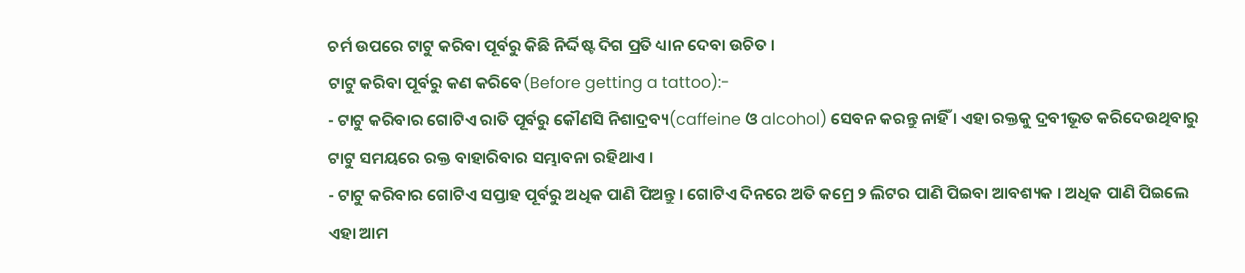ଚର୍ମ ଉପରେ ଟାଟୁ କରିବା ପୂର୍ବରୁ କିଛି ନିର୍ଦ୍ଦିଷ୍ଟ ଦିଗ ପ୍ରତି ଧ୍ୟାନ ଦେବା ଉଚିତ ।
ଟାଟୁ କରିବା ପୂର୍ବରୁ କଣ କରିବେ(Before getting a tattoo):-
- ଟାଟୁ କରିବାର ଗୋଟିଏ ରାତି ପୂର୍ବରୁ କୌଣସି ନିଶାଦ୍ରବ୍ୟ(caffeine ଓ alcohol) ସେବନ କରନ୍ତୁ ନାହିଁ । ଏହା ରକ୍ତକୁ ଦ୍ରବୀଭୂତ କରିଦେଉଥିବାରୁ ଟାଟୁ ସମୟରେ ରକ୍ତ ବାହାରିବାର ସମ୍ଭାବନା ରହିଥାଏ ।
- ଟାଟୁ କରିବାର ଗୋଟିଏ ସପ୍ତାହ ପୂର୍ବରୁ ଅଧିକ ପାଣି ପିଅନ୍ତୁ । ଗୋଟିଏ ଦିନରେ ଅତି କମ୍ରେ ୨ ଲିଟର ପାଣି ପିଇବା ଆବଶ୍ୟକ । ଅଧିକ ପାଣି ପିଇଲେ ଏହା ଆମ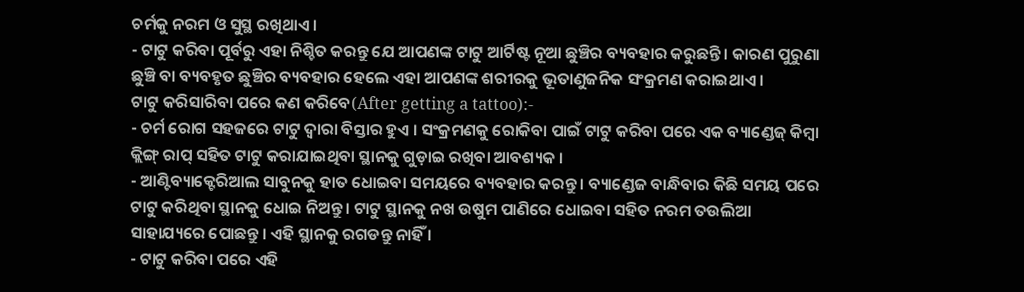ଚର୍ମକୁ ନରମ ଓ ସୁସ୍ଥ ରଖିଥାଏ ।
- ଟାଟୁ କରିବା ପୂର୍ବରୁ ଏହା ନିଶ୍ଚିତ କରନ୍ତୁ ଯେ ଆପଣଙ୍କ ଟାଟୁ ଆର୍ଟିଷ୍ଟ ନୂଆ ଛୁଞ୍ଚିର ବ୍ୟବହାର କରୁଛନ୍ତି । କାରଣ ପୁରୁଣା ଛୁଞ୍ଚି ବା ବ୍ୟବହୃତ ଛୁଞ୍ଚିର ବ୍ୟବହାର ହେଲେ ଏହା ଆପଣଙ୍କ ଶରୀରକୁ ଭୂତାଣୁଜନିକ ସଂକ୍ରମଣ କରାଇଥାଏ ।
ଟାଟୁ କରିସାରିବା ପରେ କଣ କରିବେ(After getting a tattoo):-
- ଚର୍ମ ରୋଗ ସହଜରେ ଟାଟୁ ଦ୍ବାରା ବିସ୍ତାର ହୁଏ । ସଂକ୍ରମଣକୁ ରୋକିବା ପାଇଁ ଟାଟୁ କରିବା ପରେ ଏକ ବ୍ୟାଣ୍ଡେଜ୍ କିମ୍ବା କ୍ଲିଙ୍ଗ୍ ରାପ୍ ସହିତ ଟାଟୁ କରାଯାଇଥିବା ସ୍ଥାନକୁ ଗୁଡ଼ାଇ ରଖିବା ଆବଶ୍ୟକ ।
- ଆଣ୍ଟିବ୍ୟାକ୍ଟେରିଆଲ ସାବୁନକୁ ହାତ ଧୋଇବା ସମୟରେ ବ୍ୟବହାର କରନ୍ତୁ । ବ୍ୟାଣ୍ଡେଜ ବାନ୍ଧିବାର କିଛି ସମୟ ପରେ ଟାଟୁ କରିଥିବା ସ୍ଥାନକୁ ଧୋଇ ନିଅନ୍ତୁ । ଟାଟୁ ସ୍ଥାନକୁ ନଖ ଉଷୁମ ପାଣିରେ ଧୋଇବା ସହିତ ନରମ ତଉଲିଆ ସାହାଯ୍ୟରେ ପୋଛନ୍ତୁ । ଏହି ସ୍ଥାନକୁ ରଗଡନ୍ତୁ ନାହିଁ ।
- ଟାଟୁ କରିବା ପରେ ଏହି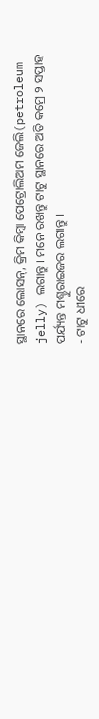ସ୍ଥାନରେ ଲୋସନ୍, କ୍ରିମ କିମ୍ବା ପେଟ୍ରୋଲିଅମ ଜେଲି(petroleum jelly) ଲଗାନ୍ତୁ । ମନେ ରଖନ୍ତୁ ଟାଟୁ ସ୍ଥାନରେ ଅତି କମ୍ରେ ୨ ସପ୍ତାହ ପର୍ଯ୍ୟନ୍ତ ମଶ୍ଚୁରାଇଜର ଲଗାନ୍ତୁ ।
- ଟାଟୁ ଧୀରେ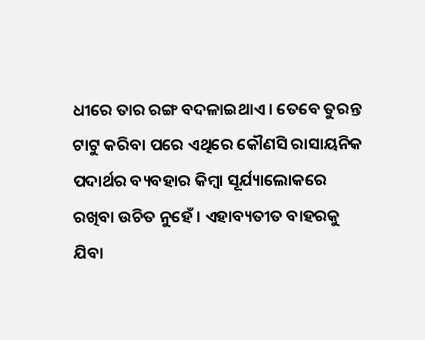ଧୀରେ ତାର ରଙ୍ଗ ବଦଳାଇଥାଏ । ତେବେ ତୁରନ୍ତ ଟାଟୁ କରିବା ପରେ ଏଥିରେ କୌଣସି ରାସାୟନିକ ପଦାର୍ଥର ବ୍ୟବହାର କିମ୍ବା ସୂର୍ଯ୍ୟାଲୋକରେ ରଖିବା ଉଚିତ ନୁହେଁ । ଏହାବ୍ୟତୀତ ବାହରକୁ ଯିବା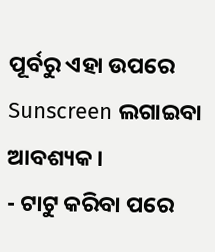ପୂର୍ବରୁ ଏହା ଉପରେ Sunscreen ଲଗାଇବା ଆବଶ୍ୟକ ।
- ଟାଟୁ କରିବା ପରେ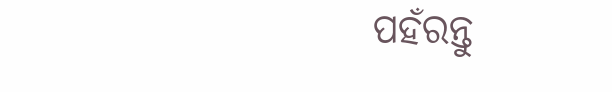ପହଁରନ୍ତୁ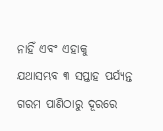ନାହିଁ ଏବଂ ଏହାକୁ ଯଥାସମ୍ଭବ ୩ ସପ୍ତାହ ପର୍ଯ୍ୟନ୍ତ ଗରମ ପାଣିଠାରୁ ଦୂରରେ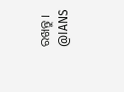ରଖନ୍ତୁ ।
@IANS